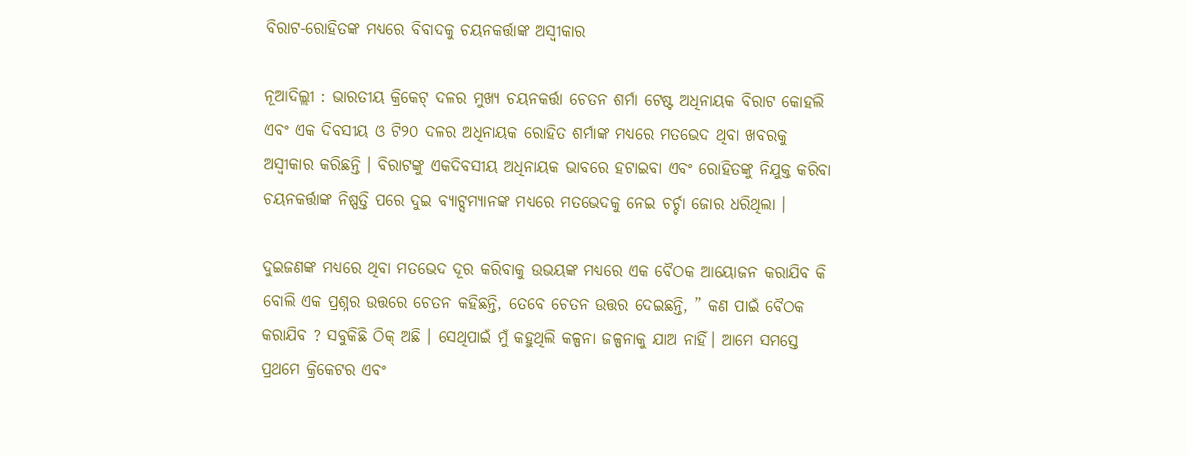ବିରାଟ-ରୋହିତଙ୍କ ମଧ୍ୟରେ ବିବାଦକୁ ଚୟନକର୍ତ୍ତାଙ୍କ ଅସ୍ବୀକାର

ନୂଆଦିଲ୍ଲୀ : ଭାରତୀୟ କ୍ରିକେଟ୍ ଦଳର ମୁଖ୍ୟ ଚୟନକର୍ତ୍ତା ଚେତନ ଶର୍ମା ଟେଷ୍ଟ ଅଧିନାୟକ ବିରାଟ କୋହଲି ଏବଂ ଏକ ଦିବସୀୟ ଓ ଟି୨୦ ଦଳର ଅଧିନାୟକ ରୋହିତ ଶର୍ମାଙ୍କ ମଧ୍ୟରେ ମତଭେଦ ଥିବା ଖବରକୁ ଅସ୍ବୀକାର କରିଛନ୍ତି । ବିରାଟଙ୍କୁ ଏକଦିବସୀୟ ଅଧିନାୟକ ଭାବରେ ହଟାଇବା ଏବଂ ରୋହିତଙ୍କୁ ନିଯୁକ୍ତ କରିବା ଚୟନକର୍ତ୍ତାଙ୍କ ନିଷ୍ପତ୍ତି ପରେ ଦୁଇ ବ୍ୟାଟ୍ସମ୍ୟାନଙ୍କ ମଧ୍ୟରେ ମତଭେଦକୁ ନେଇ ଚର୍ଚ୍ଚା ଜୋର ଧରିଥିଲା ।

ଦୁଇଜଣଙ୍କ ମଧ୍ୟରେ ଥିବା ମତଭେଦ ଦୂର କରିବାକୁ ଉଭୟଙ୍କ ମଧ୍ୟରେ ଏକ ବୈଠକ ଆୟୋଜନ କରାଯିବ କି ବୋଲି ଏକ ପ୍ରଶ୍ନର ଉତ୍ତରେ ଚେତନ କହିଛନ୍ତି, ତେବେ ଚେତନ ଉତ୍ତର ଦେଇଛନ୍ତି, ” କଣ ପାଇଁ ବୈଠକ କରାଯିବ ? ସବୁକିଛି ଠିକ୍ ଅଛି । ସେଥିପାଇଁ ମୁଁ କହୁଥିଲି କଳ୍ପନା ଜଳ୍ପନାକୁ ଯାଅ ନାହିଁ। ଆମେ ସମସ୍ତେ ପ୍ରଥମେ କ୍ରିକେଟର ଏବଂ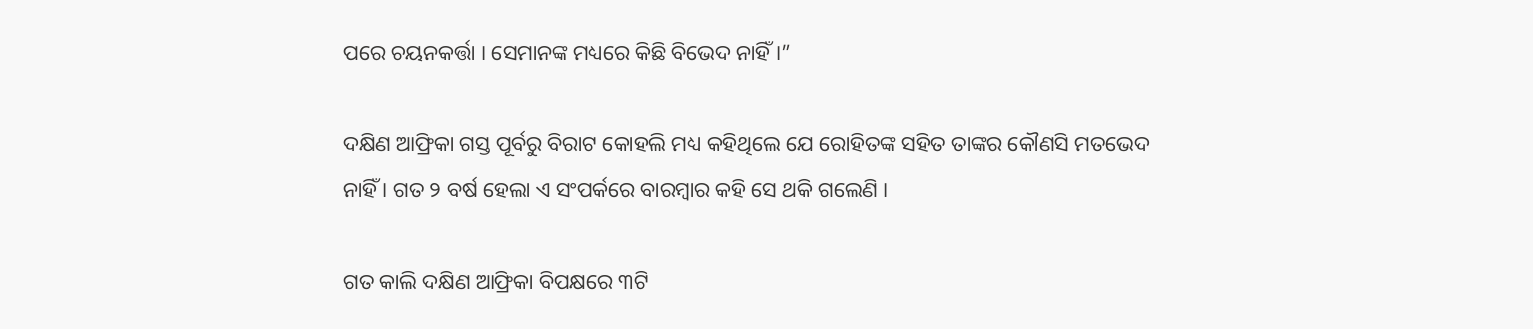ପରେ ଚୟନକର୍ତ୍ତା । ସେମାନଙ୍କ ମଧ୍ୟରେ କିଛି ବିଭେଦ ନାହିଁ ।”

ଦକ୍ଷିଣ ଆଫ୍ରିକା ଗସ୍ତ ପୂର୍ବରୁ ବିରାଟ କୋହଲି ମଧ୍ୟ କହିଥିଲେ ଯେ ରୋହିତଙ୍କ ସହିତ ତାଙ୍କର କୌଣସି ମତଭେଦ ନାହିଁ । ଗତ ୨ ବର୍ଷ ହେଲା ଏ ସଂପର୍କରେ ବାରମ୍ବାର କହି ସେ ଥକି ଗଲେଣି ।

ଗତ କାଲି ଦକ୍ଷିଣ ଆଫ୍ରିକା ବିପକ୍ଷରେ ୩ଟି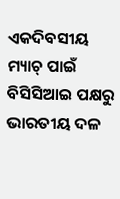ଏକଦିବସୀୟ ମ୍ୟାଚ୍ ପାଇଁ ବିସିସିଆଇ ପକ୍ଷରୁ ଭାରତୀୟ ଦଳ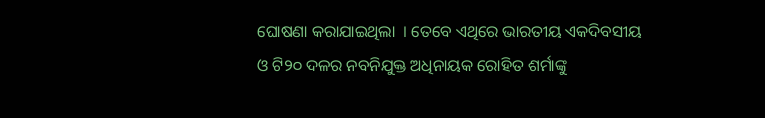ଘୋଷଣା କରାଯାଇଥିଲା  । ତେବେ ଏଥିରେ ଭାରତୀୟ ଏକଦିବସୀୟ ଓ ଟି୨୦ ଦଳର ନବନିଯୁକ୍ତ ଅଧିନାୟକ ରୋହିତ ଶର୍ମାଙ୍କୁ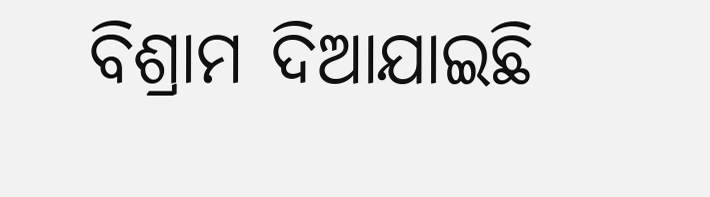ବିଶ୍ରାମ ଦିଆଯାଇଛି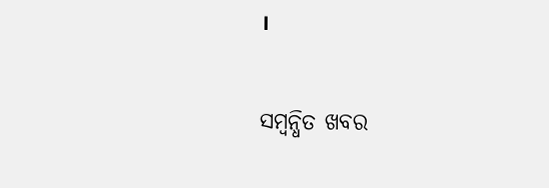।

ସମ୍ବନ୍ଧିତ ଖବର